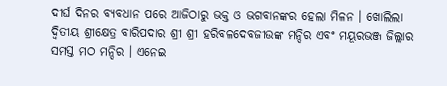ଦୀର୍ଘ ଦିନର ବ୍ୟବଧାନ ପରେ ଆଜିଠାରୁ ଭକ୍ତ ଓ ଭଗବାନଙ୍କର ହେଲା ମିଳନ । ଖୋଲିଲା ଦ୍ବିତୀୟ ଶ୍ରୀକ୍ଷେତ୍ର ବାରିପଦାର ଶ୍ରୀ ଶ୍ରୀ ହରିବଳଦେବଜୀଉଙ୍କ ମନ୍ଦିର ଏବଂ ମୟୂରଭଞ୍ଜ ଜିଲ୍ଲାର ସମସ୍ତ ମଠ ମନ୍ଦିର । ଏନେଇ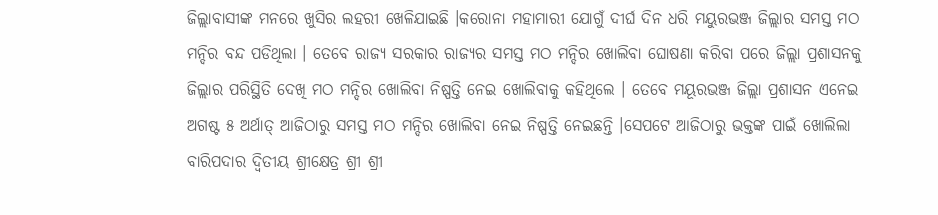ଜିଲ୍ଲାବାସୀଙ୍କ ମନରେ ଖୁସିର ଲହରୀ ଖେଳିଯାଇଛି ।କରୋନା ମହାମାରୀ ଯୋଗୁଁ ଦୀର୍ଘ ଦିନ ଧରି ମୟୁରଭଞ୍ଜ ଜିଲ୍ଲାର ସମସ୍ତ ମଠ ମନ୍ଦିର ବନ୍ଦ ପଡିଥିଲା । ତେବେ ରାଜ୍ୟ ସରକାର ରାଜ୍ୟର ସମସ୍ତ ମଠ ମନ୍ଦିର ଖୋଲିବା ଘୋଷଣା କରିବା ପରେ ଜିଲ୍ଲା ପ୍ରଶାସନକୁ ଜିଲ୍ଲାର ପରିସ୍ଥିତି ଦେଖି ମଠ ମନ୍ଦିର ଖୋଲିବା ନିଷ୍ପତ୍ତି ନେଇ ଖୋଲିବାକୁ କହିଥିଲେ । ତେବେ ମୟୂରଭଞ୍ଜ ଜିଲ୍ଲା ପ୍ରଶାସନ ଏନେଇ ଅଗଷ୍ଟ ୫ ଅର୍ଥାତ୍ ଆଜିଠାରୁ ସମସ୍ତ ମଠ ମନ୍ଦିର ଖୋଲିବା ନେଇ ନିଷ୍ପତ୍ତି ନେଇଛନ୍ତି ।ସେପଟେ ଆଜିଠାରୁ ଭକ୍ତଙ୍କ ପାଇଁ ଖୋଲିଲା ବାରିପଦାର ଦ୍ବିତୀୟ ଶ୍ରୀକ୍ଷେତ୍ର ଶ୍ରୀ ଶ୍ରୀ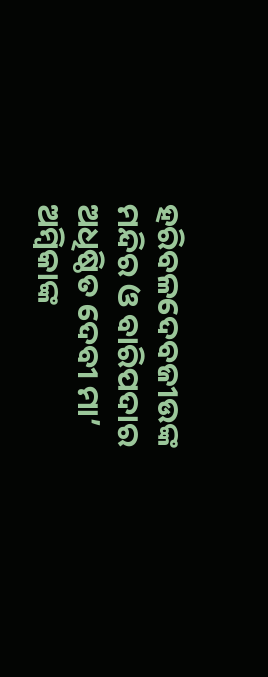ହରିବଳଦେବଜୀଉଙ୍କ ମନ୍ଦିର ଓ ବାରିପଦାର ଅଧିଷ୍ଠିତ ଦେବୀ ମା’ ଅମ୍ବିକାଙ୍କ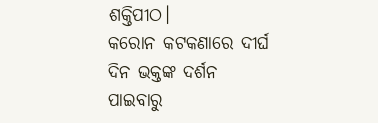ଶକ୍ତିପୀଠ।
କରୋନ କଟକଣାରେ ଦୀର୍ଘ ଦିନ ଭକ୍ତଙ୍କ ଦର୍ଶନ ପାଇବାରୁ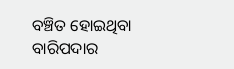ବଞ୍ଚିତ ହୋଇଥିବା ବାରିପଦାର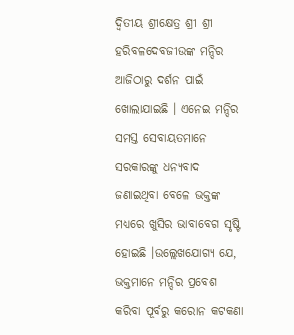ଦ୍ବିତୀୟ ଶ୍ରୀକ୍ଷେତ୍ର ଶ୍ରୀ ଶ୍ରୀ ହରିବଳଦେବଜୀଉଙ୍କ ମନ୍ଦିର ଆଜିଠାରୁ ଦର୍ଶନ ପାଇଁ ଖୋଲାଯାଇଛି । ଏନେଇ ମନ୍ଦିର ସମସ୍ତ ସେବାୟତମାନେ ସରକାରଙ୍କୁ ଧନ୍ୟବାଦ ଜଣାଇଥିବା ବେଳେ ଭକ୍ତଙ୍କ ମଧ୍ୟରେ ଖୁସିର ଭାବାବେଗ ସୃଷ୍ଟି ହୋଇଛି ।ଉଲ୍ଲେଖଯୋଗ୍ୟ ଯେ, ଭକ୍ତମାନେ ମନ୍ଦିର ପ୍ରବେଶ କରିବା ପୂର୍ବରୁ କରୋନ କଟକଣା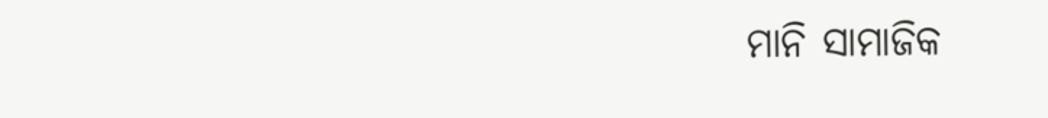ମାନି ସାମାଜିକ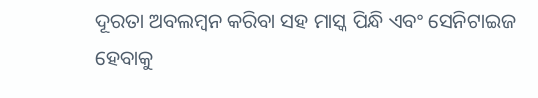ଦୂରତା ଅବଲମ୍ବନ କରିବା ସହ ମାସ୍କ ପିନ୍ଧି ଏବଂ ସେନିଟାଇଜ ହେବାକୁ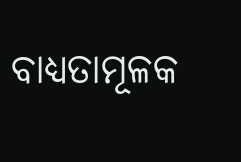ବାଧ୍ୟତାମୂଳକ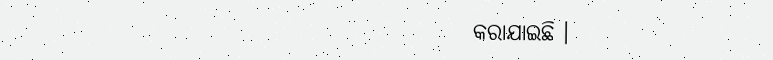କରାଯାଇଛି ।